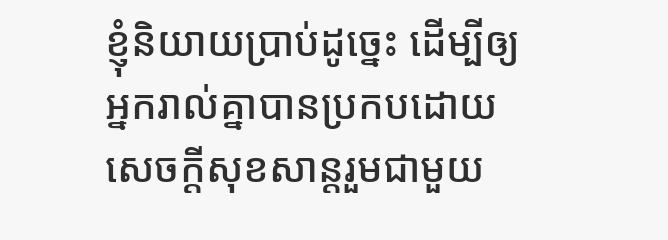ខ្ញុំនិយាយប្រាប់ដូច្នេះ ដើម្បីឲ្យអ្នករាល់គ្នាបានប្រកបដោយសេចក្ដីសុខសាន្តរួមជាមួយ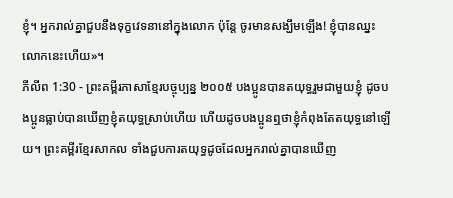ខ្ញុំ។ អ្នករាល់គ្នាជួបនឹងទុក្ខវេទនានៅក្នុងលោក ប៉ុន្តែ ចូរមានសង្ឃឹមឡើង! ខ្ញុំបានឈ្នះលោកនេះហើយ»។
ភីលីព 1:30 - ព្រះគម្ពីរភាសាខ្មែរបច្ចុប្បន្ន ២០០៥ បងប្អូនបានតយុទ្ធរួមជាមួយខ្ញុំ ដូចបងប្អូនធ្លាប់បានឃើញខ្ញុំតយុទ្ធស្រាប់ហើយ ហើយដូចបងប្អូនឮថាខ្ញុំកំពុងតែតយុទ្ធនៅឡើយ។ ព្រះគម្ពីរខ្មែរសាកល ទាំងជួបការតយុទ្ធដូចដែលអ្នករាល់គ្នាបានឃើញ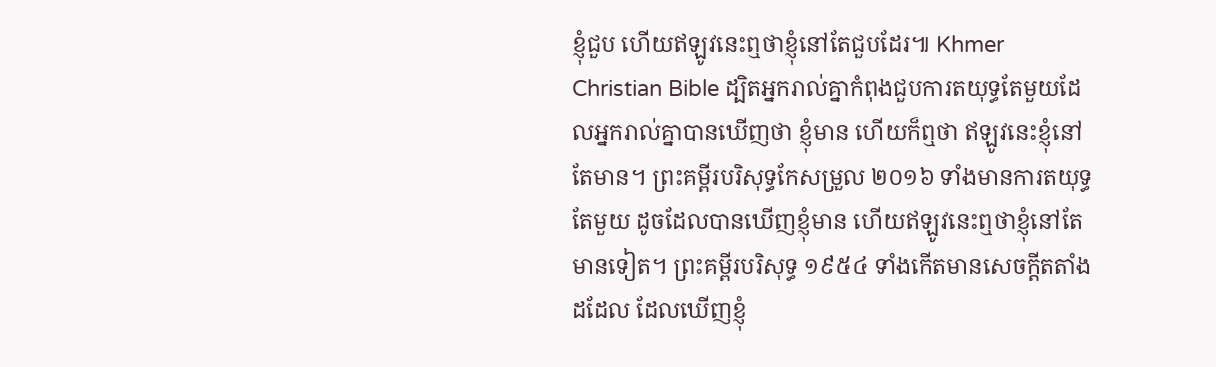ខ្ញុំជួប ហើយឥឡូវនេះឮថាខ្ញុំនៅតែជួបដែរ៕ Khmer Christian Bible ដ្បិតអ្នករាល់គ្នាកំពុងជួបការតយុទ្ធតែមួយដែលអ្នករាល់គ្នាបានឃើញថា ខ្ញុំមាន ហើយក៏ឮថា ឥឡូវនេះខ្ញុំនៅតែមាន។ ព្រះគម្ពីរបរិសុទ្ធកែសម្រួល ២០១៦ ទាំងមានការតយុទ្ធតែមួយ ដូចដែលបានឃើញខ្ញុំមាន ហើយឥឡូវនេះឮថាខ្ញុំនៅតែមានទៀត។ ព្រះគម្ពីរបរិសុទ្ធ ១៩៥៤ ទាំងកើតមានសេចក្ដីតតាំងដដែល ដែលឃើញខ្ញុំ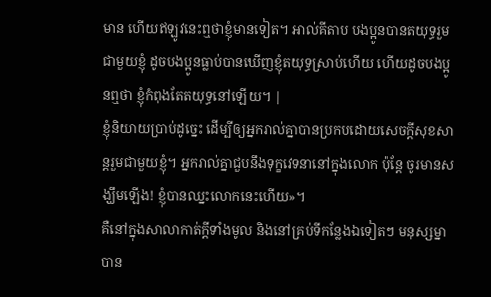មាន ហើយឥឡូវនេះឮថាខ្ញុំមានទៀត។ អាល់គីតាប បងប្អូនបានតយុទ្ធរួមជាមួយខ្ញុំ ដូចបងប្អូនធ្លាប់បានឃើញខ្ញុំតយុទ្ធស្រាប់ហើយ ហើយដូចបងប្អូនឮថា ខ្ញុំកំពុងតែតយុទ្ធនៅឡើយ។ |
ខ្ញុំនិយាយប្រាប់ដូច្នេះ ដើម្បីឲ្យអ្នករាល់គ្នាបានប្រកបដោយសេចក្ដីសុខសាន្តរួមជាមួយខ្ញុំ។ អ្នករាល់គ្នាជួបនឹងទុក្ខវេទនានៅក្នុងលោក ប៉ុន្តែ ចូរមានសង្ឃឹមឡើង! ខ្ញុំបានឈ្នះលោកនេះហើយ»។
គឺនៅក្នុងសាលាកាត់ក្ដីទាំងមូល និងនៅគ្រប់ទីកន្លែងឯទៀតៗ មនុស្សម្នាបាន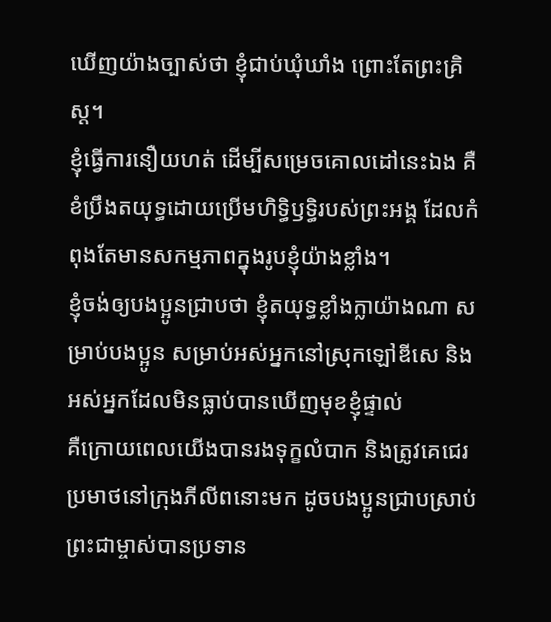ឃើញយ៉ាងច្បាស់ថា ខ្ញុំជាប់ឃុំឃាំង ព្រោះតែព្រះគ្រិស្ត។
ខ្ញុំធ្វើការនឿយហត់ ដើម្បីសម្រេចគោលដៅនេះឯង គឺខំប្រឹងតយុទ្ធដោយប្រើមហិទ្ធិឫទ្ធិរបស់ព្រះអង្គ ដែលកំពុងតែមានសកម្មភាពក្នុងរូបខ្ញុំយ៉ាងខ្លាំង។
ខ្ញុំចង់ឲ្យបងប្អូនជ្រាបថា ខ្ញុំតយុទ្ធខ្លាំងក្លាយ៉ាងណា សម្រាប់បងប្អូន សម្រាប់អស់អ្នកនៅស្រុកឡៅឌីសេ និងអស់អ្នកដែលមិនធ្លាប់បានឃើញមុខខ្ញុំផ្ទាល់
គឺក្រោយពេលយើងបានរងទុក្ខលំបាក និងត្រូវគេជេរប្រមាថនៅក្រុងភីលីពនោះមក ដូចបងប្អូនជ្រាបស្រាប់ ព្រះជាម្ចាស់បានប្រទាន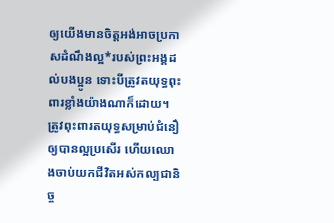ឲ្យយើងមានចិត្តអង់អាចប្រកាសដំណឹងល្អ*របស់ព្រះអង្គដល់បងប្អូន ទោះបីត្រូវតយុទ្ធពុះពារខ្លាំងយ៉ាងណាក៏ដោយ។
ត្រូវពុះពារតយុទ្ធសម្រាប់ជំនឿឲ្យបានល្អប្រសើរ ហើយឈោងចាប់យកជីវិតអស់កល្បជានិច្ច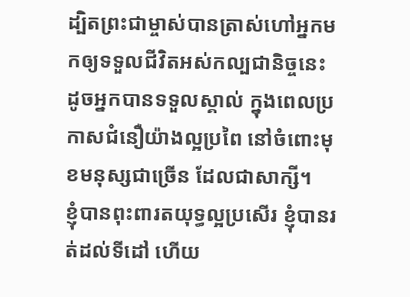ដ្បិតព្រះជាម្ចាស់បានត្រាស់ហៅអ្នកមកឲ្យទទួលជីវិតអស់កល្បជានិច្ចនេះ ដូចអ្នកបានទទួលស្គាល់ ក្នុងពេលប្រកាសជំនឿយ៉ាងល្អប្រពៃ នៅចំពោះមុខមនុស្សជាច្រើន ដែលជាសាក្សី។
ខ្ញុំបានពុះពារតយុទ្ធល្អប្រសើរ ខ្ញុំបានរត់ដល់ទីដៅ ហើយ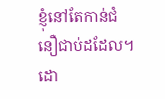ខ្ញុំនៅតែកាន់ជំនឿជាប់ដដែល។
ដោ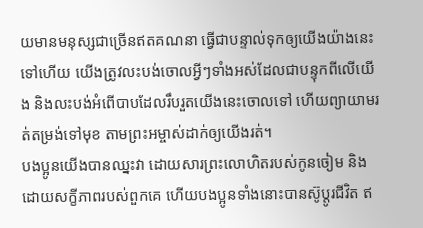យមានមនុស្សជាច្រើនឥតគណនា ធ្វើជាបន្ទាល់ទុកឲ្យយើងយ៉ាងនេះទៅហើយ យើងត្រូវលះបង់ចោលអ្វីៗទាំងអស់ដែលជាបន្ទុកពីលើយើង និងលះបង់អំពើបាបដែលរឹបរួតយើងនេះចោលទៅ ហើយព្យាយាមរត់តម្រង់ទៅមុខ តាមព្រះអម្ចាស់ដាក់ឲ្យយើងរត់។
បងប្អូនយើងបានឈ្នះវា ដោយសារព្រះលោហិតរបស់កូនចៀម និងដោយសក្ខីភាពរបស់ពួកគេ ហើយបងប្អូនទាំងនោះបានស៊ូប្ដូរជីវិត ឥ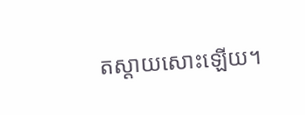តស្ដាយសោះឡើយ។